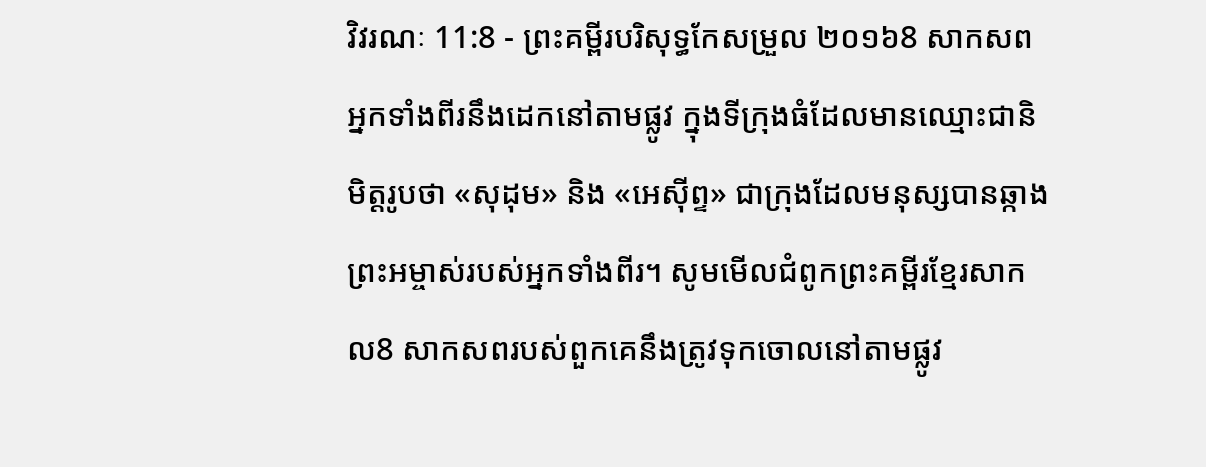វិវរណៈ 11:8 - ព្រះគម្ពីរបរិសុទ្ធកែសម្រួល ២០១៦8 សាកសពអ្នកទាំងពីរនឹងដេកនៅតាមផ្លូវ ក្នុងទីក្រុងធំដែលមានឈ្មោះជានិមិត្តរូបថា «សុដុម» និង «អេស៊ីព្ទ» ជាក្រុងដែលមនុស្សបានឆ្កាងព្រះអម្ចាស់របស់អ្នកទាំងពីរ។ សូមមើលជំពូកព្រះគម្ពីរខ្មែរសាកល8 សាកសពរបស់ពួកគេនឹងត្រូវទុកចោលនៅតាមផ្លូវ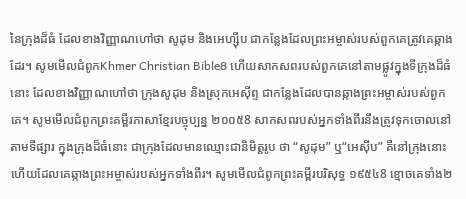នៃក្រុងដ៏ធំ ដែលខាងវិញ្ញាណហៅថា សូដុម និងអេហ្ស៊ីប ជាកន្លែងដែលព្រះអម្ចាស់របស់ពួកគេត្រូវគេឆ្កាងដែរ។ សូមមើលជំពូកKhmer Christian Bible8 ហើយសាកសពរបស់ពួកគេនៅតាមផ្លូវក្នុងទីក្រុងដ៏ធំនោះ ដែលខាងវិញ្ញាណហៅថា ក្រុងសូដុម និងស្រុកអេស៊ីព្ទ ជាកន្លែងដែលបានឆ្កាងព្រះអម្ចាស់របស់ពួកគេ។ សូមមើលជំពូកព្រះគម្ពីរភាសាខ្មែរបច្ចុប្បន្ន ២០០៥8 សាកសពរបស់អ្នកទាំងពីរនឹងត្រូវទុកចោលនៅតាមទីផ្សារ ក្នុងក្រុងដ៏ធំនោះ ជាក្រុងដែលមានឈ្មោះជានិមិត្តរូប ថា “សូដុម” ឬ“អេស៊ីប” គឺនៅក្រុងនោះហើយដែលគេឆ្កាងព្រះអម្ចាស់របស់អ្នកទាំងពីរ។ សូមមើលជំពូកព្រះគម្ពីរបរិសុទ្ធ ១៩៥៤8 ខ្មោចគេទាំង២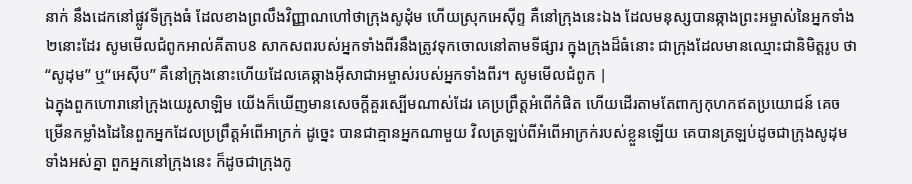នាក់ នឹងដេកនៅផ្លូវទីក្រុងធំ ដែលខាងព្រលឹងវិញ្ញាណហៅថាក្រុងសូដុំម ហើយស្រុកអេស៊ីព្ទ គឺនៅក្រុងនេះឯង ដែលមនុស្សបានឆ្កាងព្រះអម្ចាស់នៃអ្នកទាំង២នោះដែរ សូមមើលជំពូកអាល់គីតាប8 សាកសពរបស់អ្នកទាំងពីរនឹងត្រូវទុកចោលនៅតាមទីផ្សារ ក្នុងក្រុងដ៏ធំនោះ ជាក្រុងដែលមានឈ្មោះជានិមិត្ដរូប ថា “សូដុម” ឬ“អេស៊ីប” គឺនៅក្រុងនោះហើយដែលគេឆ្កាងអ៊ីសាជាអម្ចាស់របស់អ្នកទាំងពីរ។ សូមមើលជំពូក |
ឯក្នុងពួកហោរានៅក្រុងយេរូសាឡិម យើងក៏ឃើញមានសេចក្ដីគួរស្បើមណាស់ដែរ គេប្រព្រឹត្តអំពើកំផិត ហើយដើរតាមតែពាក្យកុហកឥតប្រយោជន៍ គេចម្រើនកម្លាំងដៃនៃពួកអ្នកដែលប្រព្រឹត្តអំពើអាក្រក់ ដូច្នេះ បានជាគ្មានអ្នកណាមួយ វិលត្រឡប់ពីអំពើអាក្រក់របស់ខ្លួនឡើយ គេបានត្រឡប់ដូចជាក្រុងសូដុមទាំងអស់គ្នា ពួកអ្នកនៅក្រុងនេះ ក៏ដូចជាក្រុងកូ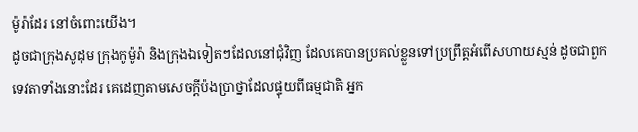ម៉ូរ៉ាដែរ នៅចំពោះយើង។
ដូចជាក្រុងសូដុម ក្រុងកូម៉ូរ៉ា និងក្រុងឯទៀតៗដែលនៅជុំវិញ ដែលគេបានប្រគល់ខ្លួនទៅប្រព្រឹត្តអំពើសហាយស្មន់ ដូចជាពួកទេវតាទាំងនោះដែរ គេដេញតាមសេចក្ដីប៉ងប្រាថ្នាដែលផ្ទុយពីធម្មជាតិ អ្នក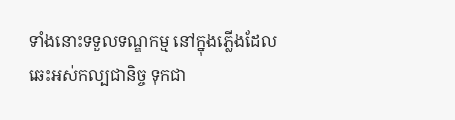ទាំងនោះទទួលទណ្ឌកម្ម នៅក្នុងភ្លើងដែលឆេះអស់កល្បជានិច្ច ទុកជា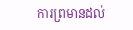ការព្រមានដល់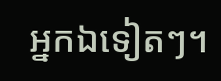អ្នកឯទៀតៗ។